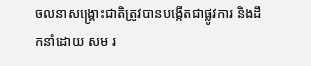ចលនាសង្គ្រោះជាតិត្រូវបានបង្កើតជាផ្លូវការ និងដឹកនាំដោយ សម រ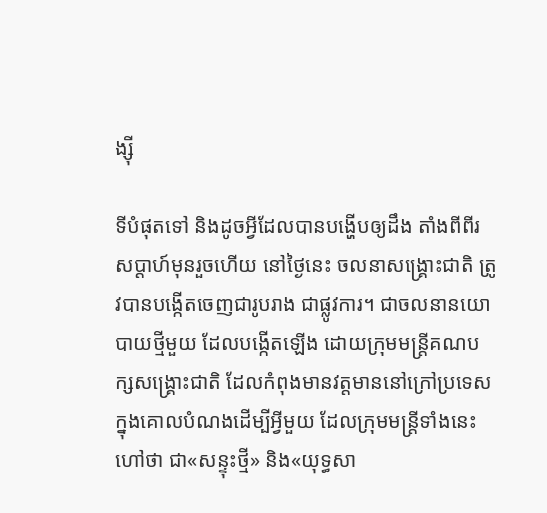ង្ស៊ី

ទីបំផុតទៅ និងដូចអ្វីដែលបានបង្ហើបឲ្យដឹង តាំងពីពីរសប្ដាហ៍មុនរួចហើយ នៅថ្ងៃនេះ ចលនាសង្គ្រោះជាតិ ត្រូវបានបង្កើតចេញជារូបរាង ជាផ្លូវការ។ ជាចលនានយោបាយថ្មីមួយ ដែលបង្កើតឡើង ដោយក្រុមមន្ត្រីគណបក្សសង្គ្រោះជាតិ ដែលកំពុងមានវត្តមាននៅក្រៅប្រទេស ក្នុងគោលបំណងដើម្បីអ្វីមួយ ដែលក្រុមមន្ត្រីទាំងនេះ ហៅថា ជា«សន្ទុះថ្មី» និង«យុទ្ធសា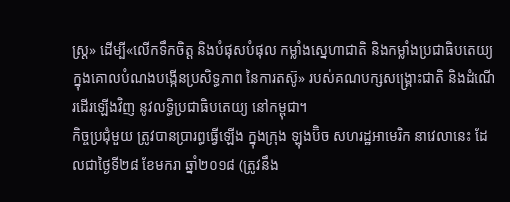ស្ត្រ» ដើម្បី«លើកទឹកចិត្ត និងបំផុសបំផុល កម្លាំងស្នេហាជាតិ និងកម្លាំងប្រជាធិបតេយ្យ ក្នុងគោលបំណងបង្កើនប្រសិទ្ធភាព នៃការតស៊ូ» របស់គណបក្សសង្គ្រោះជាតិ និងដំណើរដើរឡើងវិញ នូវលទ្ធិប្រជាធិបតេយ្យ នៅកម្ពុជា។
កិច្ចប្រជុំមួយ ត្រូវបានប្រារព្ធធ្វើឡើង ក្នុងក្រុង ឡុងប៊ិច សហរដ្ឋអាមេរិក នាវេលានេះ ដែលជាថ្ងៃទី២៨ ខែមករា ឆ្នាំ២០១៨ (ត្រូវនឹង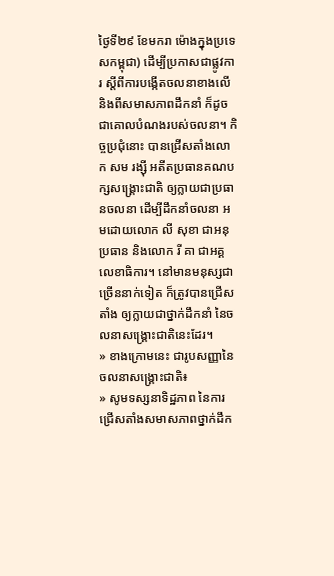ថ្ងៃទី២៩ ខែមករា ម៉ោងក្នុងប្រទេសកម្ពុជា) ដើម្បីប្រកាសជាផ្លូវការ ស្ដីពីការបង្កើតចលនាខាងលើ និងពីសមាសភាពដឹកនាំ ក៏ដូចជាគោលបំណងរបស់ចលនា។ កិច្ចប្រជុំនោះ បានជ្រើសតាំងលោក សម រង្ស៊ី អតីតប្រធានគណបក្សសង្គ្រោះជាតិ ឲ្យក្លាយជាប្រធានចលនា ដើម្បីដឹកនាំចលនា អមដោយលោក លី សុខា ជាអនុប្រធាន និងលោក រី គា ជាអគ្គលេខាធិការ។ នៅមានមនុស្សជាច្រើននាក់ទៀត ក៏ត្រូវបានជ្រើសតាំង ឲ្យក្លាយជាថ្នាក់ដឹកនាំ នៃចលនាសង្គ្រោះជាតិនេះដែរ។
» ខាងក្រោមនេះ ជារូបសញ្ញានៃចលនាសង្គ្រោះជាតិ៖
» សូមទស្សនាទិដ្ឋភាព នៃការជ្រើសតាំងសមាសភាពថ្នាក់ដឹក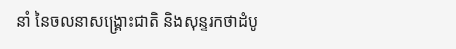នាំ នៃចលនាសង្គ្រោះជាតិ និងសុន្ទរកថាដំបូ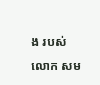ង របស់លោក សម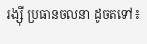រង្ស៊ី ប្រធានចលនា ដូចតទៅ៖